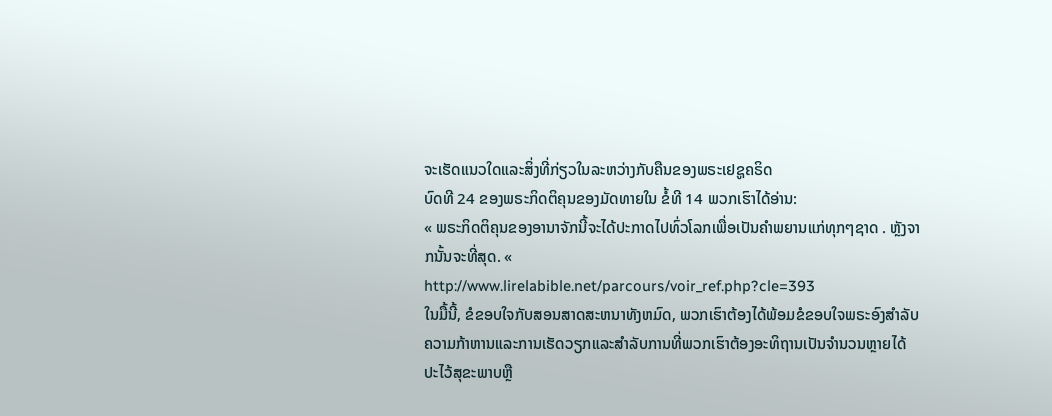ຈະເຮັດແນວໃດແລະສິ່ງທີ່ກ່ຽວໃນລະຫວ່າງກັບຄືນຂອງພຣະເຢຊູຄຣິດ
ບົດທີ 24 ຂອງພຣະກິດຕິຄຸນຂອງມັດທາຍໃນ ຂໍ້ທີ 14 ພວກເຮົາໄດ້ອ່ານ:
« ພຣະກິດຕິຄຸນຂອງອານາຈັກນີ້ຈະໄດ້ປະກາດໄປທົ່ວໂລກເພື່ອເປັນຄໍາພຍານແກ່ທຸກໆຊາດ . ຫຼັງຈາກນັ້ນຈະທີ່ສຸດ. «
http://www.lirelabible.net/parcours/voir_ref.php?cle=393
ໃນມື້ນີ້, ຂໍຂອບໃຈກັບສອນສາດສະຫນາທັງຫມົດ, ພວກເຮົາຕ້ອງໄດ້ພ້ອມຂໍຂອບໃຈພຣະອົງສໍາລັບຄວາມກ້າຫານແລະການເຮັດວຽກແລະສໍາລັບການທີ່ພວກເຮົາຕ້ອງອະທິຖານເປັນຈໍານວນຫຼາຍໄດ້ປະໄວ້ສຸຂະພາບຫຼື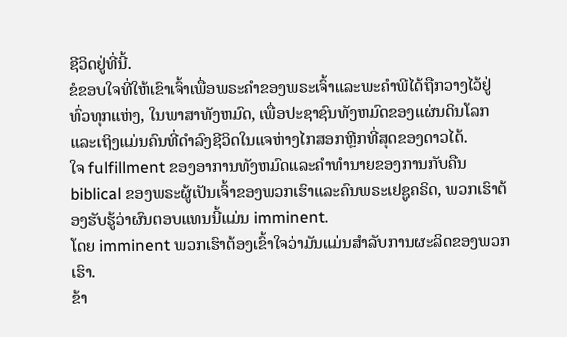ຊີວິດຢູ່ທີ່ນີ້.
ຂໍຂອບໃຈທີ່ໃຫ້ເຂົາເຈົ້າເພື່ອພຣະຄໍາຂອງພຣະເຈົ້າແລະພະຄໍາພີໄດ້ຖືກວາງໄວ້ຢູ່ທົ່ວທຸກແຫ່ງ, ໃນພາສາທັງຫມົດ, ເພື່ອປະຊາຊົນທັງຫມົດຂອງແຜ່ນດິນໂລກແລະເຖິງແມ່ນຄົນທີ່ດໍາລົງຊີວິດໃນແຈຫ່າງໄກສອກຫຼີກທີ່ສຸດຂອງດາວໄດ້.
ໃຈ fulfillment ຂອງອາການທັງຫມົດແລະຄໍາທໍານາຍຂອງການກັບຄືນ biblical ຂອງພຣະຜູ້ເປັນເຈົ້າຂອງພວກເຮົາແລະຄົນພຣະເຢຊູຄຣິດ, ພວກເຮົາຕ້ອງຮັບຮູ້ວ່າຜົນຕອບແທນນີ້ແມ່ນ imminent.
ໂດຍ imminent ພວກເຮົາຕ້ອງເຂົ້າໃຈວ່າມັນແມ່ນສໍາລັບການຜະລິດຂອງພວກເຮົາ.
ຂ້າ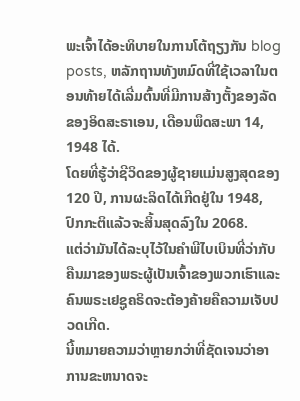ພະເຈົ້າໄດ້ອະທິບາຍໃນການໂຕ້ຖຽງກັນ blog posts, ຫລັກຖານທັງຫມົດທີ່ໃຊ້ເວລາໃນຕອນທ້າຍໄດ້ເລີ່ມຕົ້ນທີ່ມີການສ້າງຕັ້ງຂອງລັດຂອງອິດສະຣາເອນ, ເດືອນພຶດສະພາ 14, 1948 ໄດ້.
ໂດຍທີ່ຮູ້ວ່າຊີວິດຂອງຜູ້ຊາຍແມ່ນສູງສຸດຂອງ 120 ປີ, ການຜະລິດໄດ້ເກີດຢູ່ໃນ 1948, ປົກກະຕິແລ້ວຈະສິ້ນສຸດລົງໃນ 2068.
ແຕ່ວ່າມັນໄດ້ລະບຸໄວ້ໃນຄໍາພີໄບເບິນທີ່ວ່າກັບຄືນມາຂອງພຣະຜູ້ເປັນເຈົ້າຂອງພວກເຮົາແລະຄົນພຣະເຢຊູຄຣິດຈະຕ້ອງຄ້າຍຄືຄວາມເຈັບປວດເກີດ.
ນີ້ຫມາຍຄວາມວ່າຫຼາຍກວ່າທີ່ຊັດເຈນວ່າອາການຂະຫນາດຈະ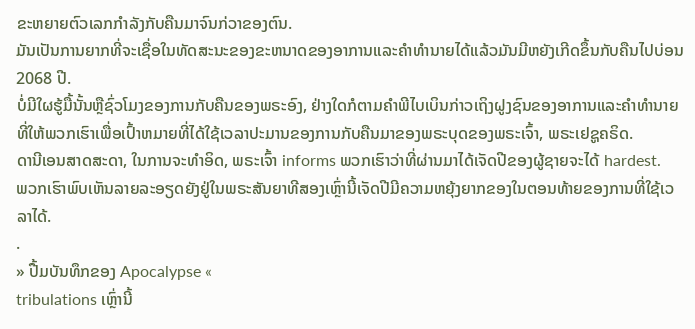ຂະຫຍາຍຕົວເລກກໍາລັງກັບຄືນມາຈົນກ່ວາຂອງຕົນ.
ມັນເປັນການຍາກທີ່ຈະເຊື່ອໃນທັດສະນະຂອງຂະຫນາດຂອງອາການແລະຄໍາທໍານາຍໄດ້ແລ້ວມັນມີຫຍັງເກີດຂຶ້ນກັບຄືນໄປບ່ອນ 2068 ປີ.
ບໍ່ມີໃຜຮູ້ມື້ນັ້ນຫຼືຊົ່ວໂມງຂອງການກັບຄືນຂອງພຣະອົງ, ຢ່າງໃດກໍຕາມຄໍາພີໄບເບິນກ່າວເຖິງຝູງຊົນຂອງອາການແລະຄໍາທໍານາຍທີ່ໃຫ້ພວກເຮົາເພື່ອເປົ້າຫມາຍທີ່ໄດ້ໃຊ້ເວລາປະມານຂອງການກັບຄືນມາຂອງພຣະບຸດຂອງພຣະເຈົ້າ, ພຣະເຢຊູຄຣິດ.
ດານີເອນສາດສະດາ, ໃນການຈະທໍາອິດ, ພຣະເຈົ້າ informs ພວກເຮົາວ່າທີ່ຜ່ານມາໄດ້ເຈັດປີຂອງຜູ້ຊາຍຈະໄດ້ hardest.
ພວກເຮົາພົບເຫັນລາຍລະອຽດຍັງຢູ່ໃນພຣະສັນຍາທີສອງເຫຼົ່ານີ້ເຈັດປີມີຄວາມຫຍຸ້ງຍາກຂອງໃນຕອນທ້າຍຂອງການທີ່ໃຊ້ເວລາໄດ້.
.
» ປື້ມບັນທຶກຂອງ Apocalypse «
tribulations ເຫຼົ່ານີ້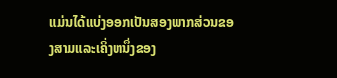ແມ່ນໄດ້ແບ່ງອອກເປັນສອງພາກສ່ວນຂອງສາມແລະເຄິ່ງຫນຶ່ງຂອງ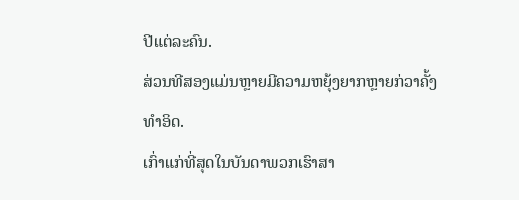ປີແຕ່ລະຄົນ.
ສ່ວນທີສອງແມ່ນຫຼາຍມີຄວາມຫຍຸ້ງຍາກຫຼາຍກ່ວາຄັ້ງທໍາອິດ.
ເກົ່າແກ່ທີ່ສຸດໃນບັນດາພວກເຮົາສາ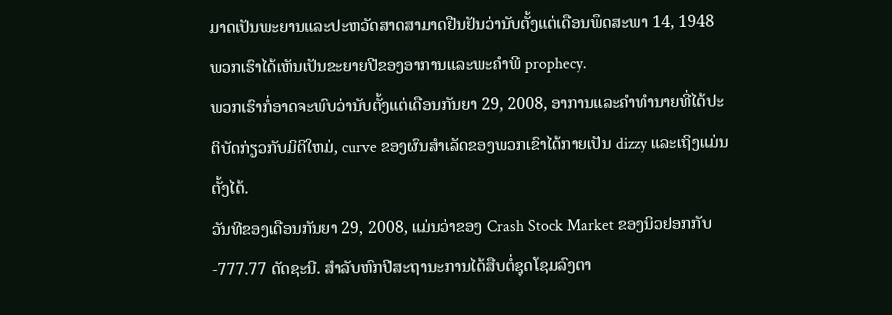ມາດເປັນພະຍານແລະປະຫວັດສາດສາມາດຢືນຢັນວ່ານັບຕັ້ງແຕ່ເດືອນພຶດສະພາ 14, 1948 ພວກເຮົາໄດ້ເຫັນເປັນຂະຍາຍປີຂອງອາການແລະພະຄໍາພີ prophecy.
ພວກເຮົາກໍ່ອາດຈະພົບວ່ານັບຕັ້ງແຕ່ເດືອນກັນຍາ 29, 2008, ອາການແລະຄໍາທໍານາຍທີ່ໄດ້ປະຕິບັດກ່ຽວກັບມິຕິໃຫມ່, curve ຂອງຜົນສໍາເລັດຂອງພວກເຂົາໄດ້ກາຍເປັນ dizzy ແລະເຖິງແມ່ນຕັ້ງໄດ້.
ວັນທີຂອງເດືອນກັນຍາ 29, 2008, ແມ່ນວ່າຂອງ Crash Stock Market ຂອງນິວຢອກກັບ -777.77 ດັດຊະນີ. ສໍາລັບຫົກປີສະຖານະການໄດ້ສືບຕໍ່ຊຸດໂຊມລົງຕາ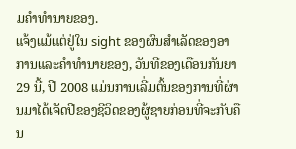ມຄໍາທໍານາຍຂອງ.
ແຈ້ງແມ້ແຕ່ຢູ່ໃນ sight ຂອງຜົນສໍາເລັດຂອງອາການແລະຄໍາທໍານາຍຂອງ, ວັນທີຂອງເດືອນກັນຍາ 29 ນີ້, ປີ 2008 ແມ່ນການເລີ່ມຕົ້ນຂອງການທີ່ຜ່ານມາໄດ້ເຈັດປີຂອງຊີວິດຂອງຜູ້ຊາຍກ່ອນທີ່ຈະກັບຄືນ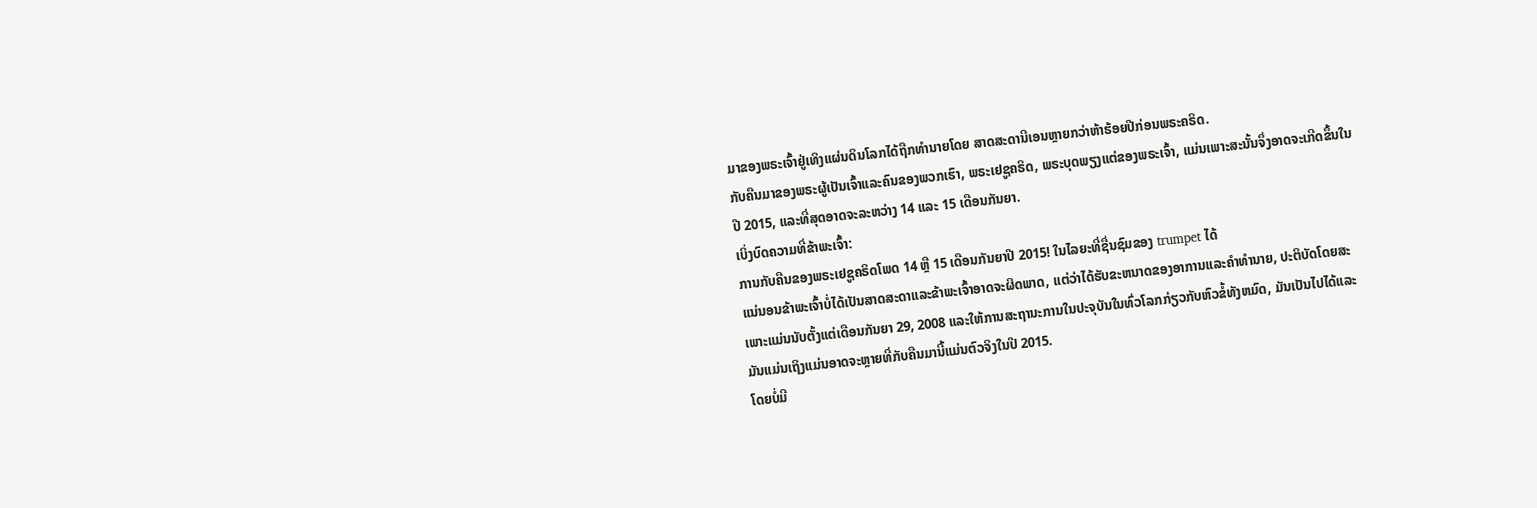ມາຂອງພຣະເຈົ້າຢູ່ເທິງແຜ່ນດິນໂລກໄດ້ຖືກທໍານາຍໂດຍ ສາດສະດານີເອນຫຼາຍກວ່າຫ້າຮ້ອຍປີກ່ອນພຣະຄຣິດ.
ກັບຄືນມາຂອງພຣະຜູ້ເປັນເຈົ້າແລະຄົນຂອງພວກເຮົາ, ພຣະເຢຊູຄຣິດ, ພຣະບຸດພຽງແຕ່ຂອງພຣະເຈົ້າ, ແມ່ນເພາະສະນັ້ນຈຶ່ງອາດຈະເກີດຂຶ້ນໃນປີ 2015, ແລະທີ່ສຸດອາດຈະລະຫວ່າງ 14 ແລະ 15 ເດືອນກັນຍາ.
ເບິ່ງບົດຄວາມທີ່ຂ້າພະເຈົ້າ:
ການກັບຄືນຂອງພຣະເຢຊູຄຣິດໂພດ 14 ຫຼື 15 ເດືອນກັນຍາປີ 2015! ໃນໄລຍະທີ່ຊື່ນຊົມຂອງ trumpet ໄດ້
ແນ່ນອນຂ້າພະເຈົ້າບໍ່ໄດ້ເປັນສາດສະດາແລະຂ້າພະເຈົ້າອາດຈະຜິດພາດ, ແຕ່ວ່າໄດ້ຮັບຂະຫນາດຂອງອາການແລະຄໍາທໍານາຍ, ປະຕິບັດໂດຍສະເພາະແມ່ນນັບຕັ້ງແຕ່ເດືອນກັນຍາ 29, 2008 ແລະໃຫ້ການສະຖານະການໃນປະຈຸບັນໃນທົ່ວໂລກກ່ຽວກັບຫົວຂໍ້ທັງຫມົດ, ມັນເປັນໄປໄດ້ແລະ ມັນແມ່ນເຖິງແມ່ນອາດຈະຫຼາຍທີ່ກັບຄືນມານີ້ແມ່ນຕົວຈິງໃນປີ 2015.
ໂດຍບໍ່ມີ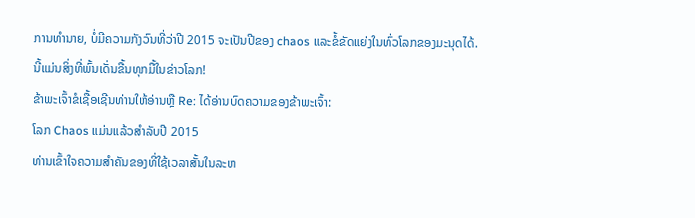ການທໍານາຍ, ບໍ່ມີຄວາມກັງວົນທີ່ວ່າປີ 2015 ຈະເປັນປີຂອງ chaos ແລະຂໍ້ຂັດແຍ່ງໃນທົ່ວໂລກຂອງມະນຸດໄດ້.
ນີ້ແມ່ນສິ່ງທີ່ພົ້ນເດັ່ນຂື້ນທຸກມື້ໃນຂ່າວໂລກ!
ຂ້າພະເຈົ້າຂໍເຊື້ອເຊີນທ່ານໃຫ້ອ່ານຫຼື Re: ໄດ້ອ່ານບົດຄວາມຂອງຂ້າພະເຈົ້າ:
ໂລກ Chaos ແມ່ນແລ້ວສໍາລັບປີ 2015
ທ່ານເຂົ້າໃຈຄວາມສໍາຄັນຂອງທີ່ໃຊ້ເວລາສັ້ນໃນລະຫ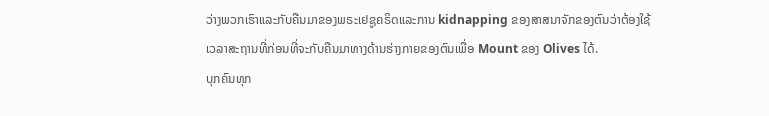ວ່າງພວກເຮົາແລະກັບຄືນມາຂອງພຣະເຢຊູຄຣິດແລະການ kidnapping ຂອງສາສນາຈັກຂອງຕົນວ່າຕ້ອງໃຊ້ເວລາສະຖານທີ່ກ່ອນທີ່ຈະກັບຄືນມາທາງດ້ານຮ່າງກາຍຂອງຕົນເພື່ອ Mount ຂອງ Olives ໄດ້.
ບຸກຄົນທຸກ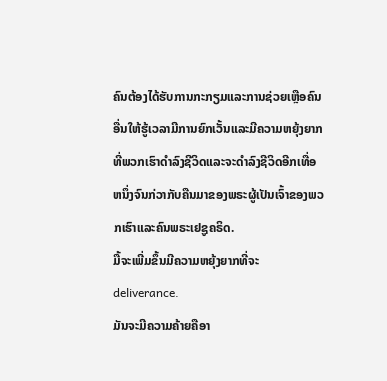ຄົນຕ້ອງໄດ້ຮັບການກະກຽມແລະການຊ່ວຍເຫຼືອຄົນອື່ນໃຫ້ຮູ້ເວລາມີການຍົກເວັ້ນແລະມີຄວາມຫຍຸ້ງຍາກທີ່ພວກເຮົາດໍາລົງຊີວິດແລະຈະດໍາລົງຊີວິດອີກເທື່ອຫນຶ່ງຈົນກ່ວາກັບຄືນມາຂອງພຣະຜູ້ເປັນເຈົ້າຂອງພວກເຮົາແລະຄົນພຣະເຢຊູຄຣິດ.
ມື້ຈະເພີ່ມຂຶ້ນມີຄວາມຫຍຸ້ງຍາກທີ່ຈະ deliverance.
ມັນຈະມີຄວາມຄ້າຍຄືອາ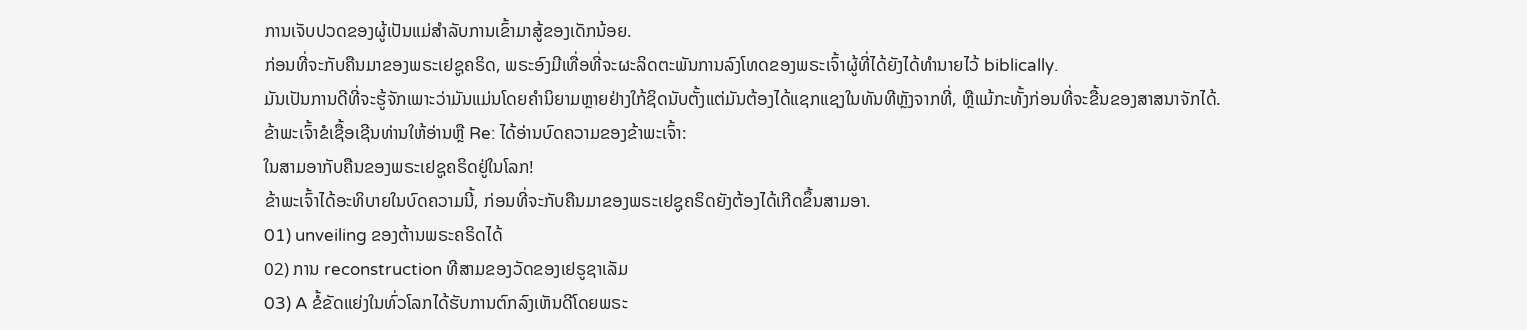ການເຈັບປວດຂອງຜູ້ເປັນແມ່ສໍາລັບການເຂົ້າມາສູ້ຂອງເດັກນ້ອຍ.
ກ່ອນທີ່ຈະກັບຄືນມາຂອງພຣະເຢຊູຄຣິດ, ພຣະອົງມີເທື່ອທີ່ຈະຜະລິດຕະພັນການລົງໂທດຂອງພຣະເຈົ້າຜູ້ທີ່ໄດ້ຍັງໄດ້ທໍານາຍໄວ້ biblically.
ມັນເປັນການດີທີ່ຈະຮູ້ຈັກເພາະວ່າມັນແມ່ນໂດຍຄໍານິຍາມຫຼາຍຢ່າງໃກ້ຊິດນັບຕັ້ງແຕ່ມັນຕ້ອງໄດ້ແຊກແຊງໃນທັນທີຫຼັງຈາກທີ່, ຫຼືແມ້ກະທັ້ງກ່ອນທີ່ຈະຂື້ນຂອງສາສນາຈັກໄດ້.
ຂ້າພະເຈົ້າຂໍເຊື້ອເຊີນທ່ານໃຫ້ອ່ານຫຼື Re: ໄດ້ອ່ານບົດຄວາມຂອງຂ້າພະເຈົ້າ:
ໃນສາມອາກັບຄືນຂອງພຣະເຢຊູຄຣິດຢູ່ໃນໂລກ!
ຂ້າພະເຈົ້າໄດ້ອະທິບາຍໃນບົດຄວາມນີ້, ກ່ອນທີ່ຈະກັບຄືນມາຂອງພຣະເຢຊູຄຣິດຍັງຕ້ອງໄດ້ເກີດຂຶ້ນສາມອາ.
01) unveiling ຂອງຕ້ານພຣະຄຣິດໄດ້
02) ການ reconstruction ທີສາມຂອງວັດຂອງເຢຣູຊາເລັມ
03) A ຂໍ້ຂັດແຍ່ງໃນທົ່ວໂລກໄດ້ຮັບການຕົກລົງເຫັນດີໂດຍພຣະ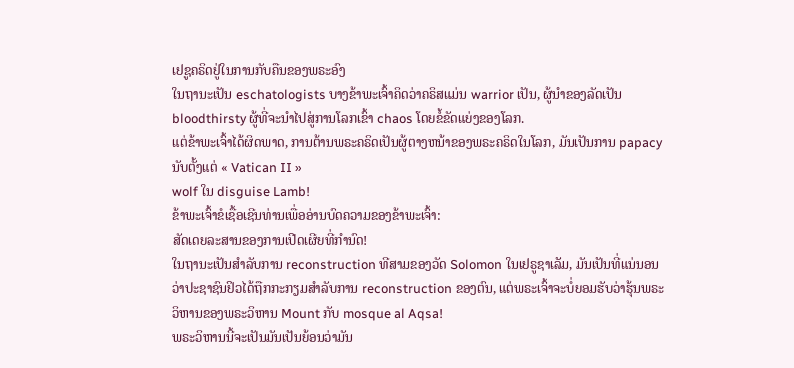ເຢຊູຄຣິດຢູ່ໃນການກັບຄືນຂອງພຣະອົງ
ໃນຖານະເປັນ eschatologists ບາງຂ້າພະເຈົ້າຄິດວ່າຄຣິສແມ່ນ warrior ເປັນ, ຜູ້ນໍາຂອງລັດເປັນ bloodthirsty ຜູ້ທີ່ຈະນໍາໄປສູ່ການໂລກເຂົ້າ chaos ໂດຍຂໍ້ຂັດແຍ່ງຂອງໂລກ.
ແຕ່ຂ້າພະເຈົ້າໄດ້ຜິດພາດ, ການຕ້ານພຣະຄຣິດເປັນຜູ້ຕາງຫນ້າຂອງພຣະຄຣິດໃນໂລກ, ມັນເປັນການ papacy ນັບຕັ້ງແຕ່ « Vatican II »
wolf ໃນ disguise Lamb!
ຂ້າພະເຈົ້າຂໍເຊື້ອເຊີນທ່ານເພື່ອອ່ານບົດຄວາມຂອງຂ້າພະເຈົ້າ:
ສັດເດຍລະສານຂອງການເປີດເຜີຍທີ່ກໍານົດ!
ໃນຖານະເປັນສໍາລັບການ reconstruction ທີສາມຂອງວັດ Solomon ໃນເຢຣູຊາເລັມ, ມັນເປັນທີ່ແນ່ນອນວ່າປະຊາຊົນຢິວໄດ້ຖືກກະກຽມສໍາລັບການ reconstruction ຂອງຕົນ, ແຕ່ພຣະເຈົ້າຈະບໍ່ຍອມຮັບວ່າຮຸ້ນພຣະວິຫານຂອງພຣະວິຫານ Mount ກັບ mosque al Aqsa!
ພຣະວິຫານນີ້ຈະເປັນມັນເປັນຍ້ອນວ່າມັນ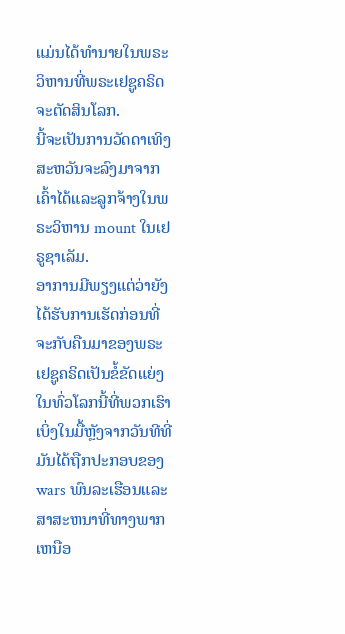ແມ່ນໄດ້ທໍານາຍໃນພຣະວິຫານທີ່ພຣະເຢຊູຄຣິດຈະຕັດສິນໂລກ.
ນີ້ຈະເປັນການວັດດາເທິງສະຫວັນຈະລົງມາຈາກເຄົ້າໄດ້ແລະລູກຈ້າງໃນພຣະວິຫານ mount ໃນເຢຣູຊາເລັມ.
ອາການມີພຽງແຕ່ວ່າຍັງໄດ້ຮັບການເຮັດກ່ອນທີ່ຈະກັບຄືນມາຂອງພຣະເຢຊູຄຣິດເປັນຂໍ້ຂັດແຍ່ງໃນທົ່ວໂລກນີ້ທີ່ພວກເຮົາເບິ່ງໃນມື້ຫຼັງຈາກວັນທີທີ່ມັນໄດ້ຖືກປະກອບຂອງ wars ພົນລະເຮືອນແລະສາສະຫນາທີ່ທາງພາກເຫນືອ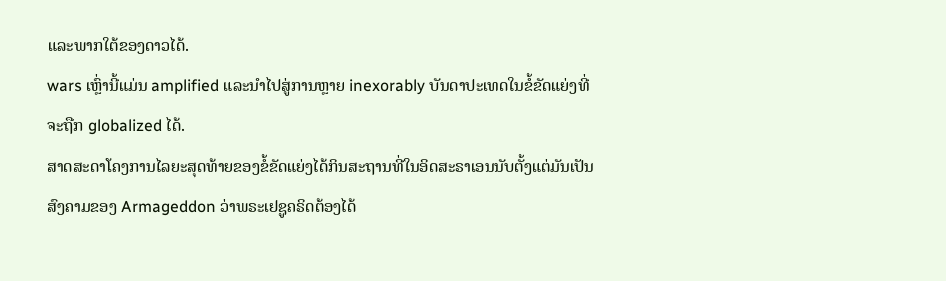ແລະພາກໃຕ້ຂອງດາວໄດ້.
wars ເຫຼົ່ານີ້ແມ່ນ amplified ແລະນໍາໄປສູ່ການຫຼາຍ inexorably ບັນດາປະເທດໃນຂໍ້ຂັດແຍ່ງທີ່ຈະຖືກ globalized ໄດ້.
ສາດສະດາໂຄງການໄລຍະສຸດທ້າຍຂອງຂໍ້ຂັດແຍ່ງໄດ້ກິນສະຖານທີ່ໃນອິດສະຣາເອນນັບຕັ້ງແຕ່ມັນເປັນສົງຄາມຂອງ Armageddon ວ່າພຣະເຢຊູຄຣິດຕ້ອງໄດ້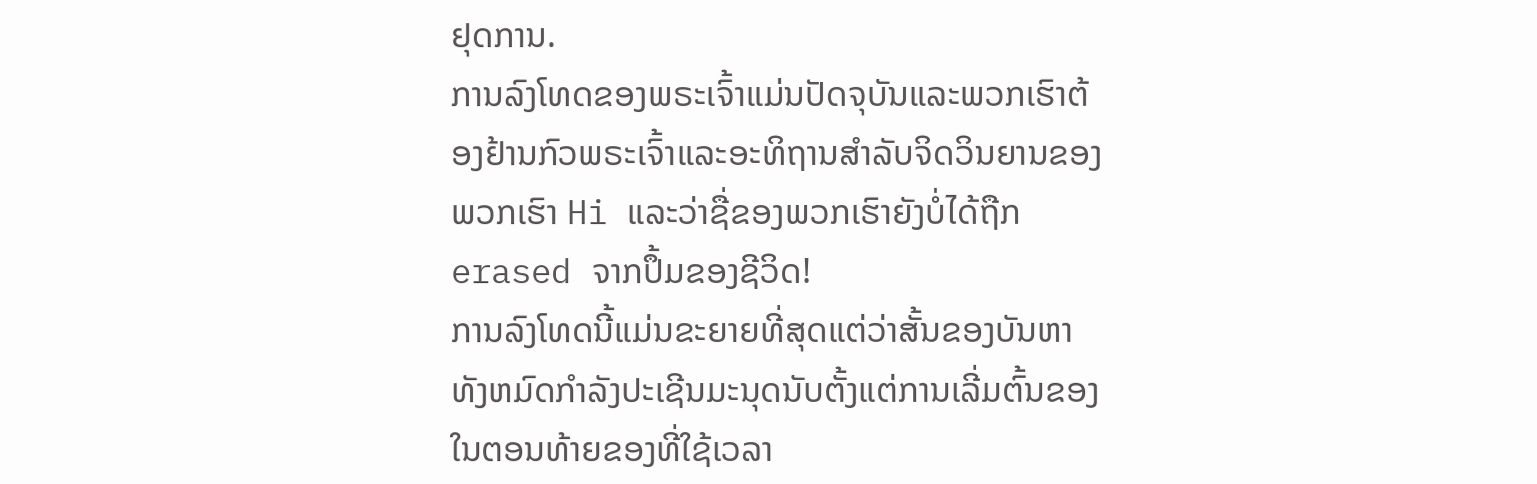ຢຸດການ.
ການລົງໂທດຂອງພຣະເຈົ້າແມ່ນປັດຈຸບັນແລະພວກເຮົາຕ້ອງຢ້ານກົວພຣະເຈົ້າແລະອະທິຖານສໍາລັບຈິດວິນຍານຂອງພວກເຮົາ Hi ແລະວ່າຊື່ຂອງພວກເຮົາຍັງບໍ່ໄດ້ຖືກ erased ຈາກປຶ້ມຂອງຊີວິດ!
ການລົງໂທດນີ້ແມ່ນຂະຍາຍທີ່ສຸດແຕ່ວ່າສັ້ນຂອງບັນຫາທັງຫມົດກໍາລັງປະເຊີນມະນຸດນັບຕັ້ງແຕ່ການເລີ່ມຕົ້ນຂອງໃນຕອນທ້າຍຂອງທີ່ໃຊ້ເວລາ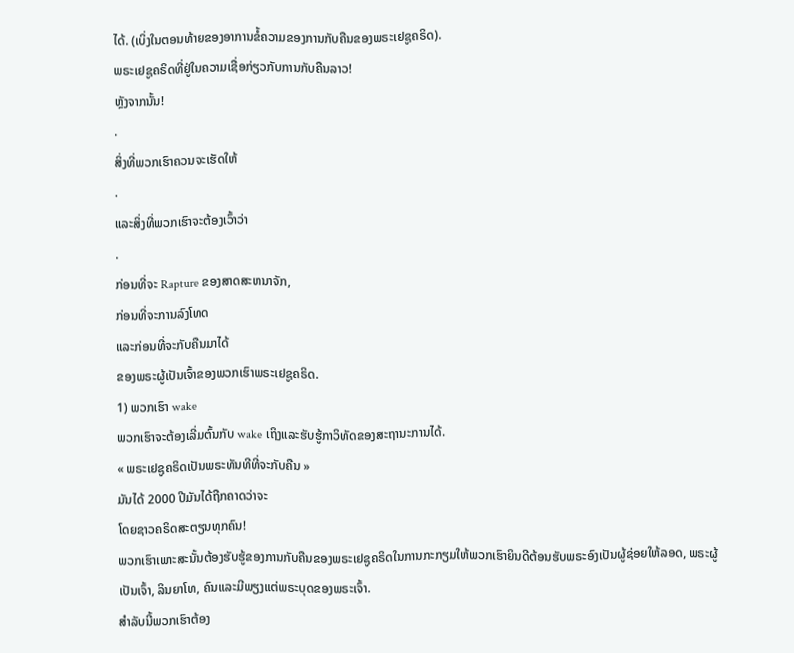ໄດ້. (ເບິ່ງໃນຕອນທ້າຍຂອງອາການຂໍ້ຄວາມຂອງການກັບຄືນຂອງພຣະເຢຊູຄຣິດ).
ພຣະເຢຊູຄຣິດທີ່ຢູ່ໃນຄວາມເຊື່ອກ່ຽວກັບການກັບຄືນລາວ!
ຫຼັງຈາກນັ້ນ!
.
ສິ່ງທີ່ພວກເຮົາຄວນຈະເຮັດໃຫ້
.
ແລະສິ່ງທີ່ພວກເຮົາຈະຕ້ອງເວົ້າວ່າ
.
ກ່ອນທີ່ຈະ Rapture ຂອງສາດສະຫນາຈັກ,
ກ່ອນທີ່ຈະການລົງໂທດ
ແລະກ່ອນທີ່ຈະກັບຄືນມາໄດ້
ຂອງພຣະຜູ້ເປັນເຈົ້າຂອງພວກເຮົາພຣະເຢຊູຄຣິດ.
1) ພວກເຮົາ wake
ພວກເຮົາຈະຕ້ອງເລີ່ມຕົ້ນກັບ wake ເຖິງແລະຮັບຮູ້ກາວິທັດຂອງສະຖານະການໄດ້.
« ພຣະເຢຊູຄຣິດເປັນພຣະທັນທີທີ່ຈະກັບຄືນ »
ມັນໄດ້ 2000 ປີມັນໄດ້ຖືກຄາດວ່າຈະ
ໂດຍຊາວຄຣິດສະຕຽນທຸກຄົນ!
ພວກເຮົາເພາະສະນັ້ນຕ້ອງຮັບຮູ້ຂອງການກັບຄືນຂອງພຣະເຢຊູຄຣິດໃນການກະກຽມໃຫ້ພວກເຮົາຍິນດີຕ້ອນຮັບພຣະອົງເປັນຜູ້ຊ່ອຍໃຫ້ລອດ, ພຣະຜູ້ເປັນເຈົ້າ, ລິນຍາໂທ, ຄົນແລະມີພຽງແຕ່ພຣະບຸດຂອງພຣະເຈົ້າ.
ສໍາລັບນີ້ພວກເຮົາຕ້ອງ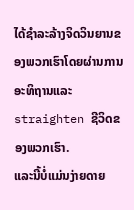ໄດ້ຊໍາລະລ້າງຈິດວິນຍານຂອງພວກເຮົາໂດຍຜ່ານການອະທິຖານແລະ straighten ຊີວິດຂອງພວກເຮົາ.
ແລະນີ້ບໍ່ແມ່ນງ່າຍດາຍ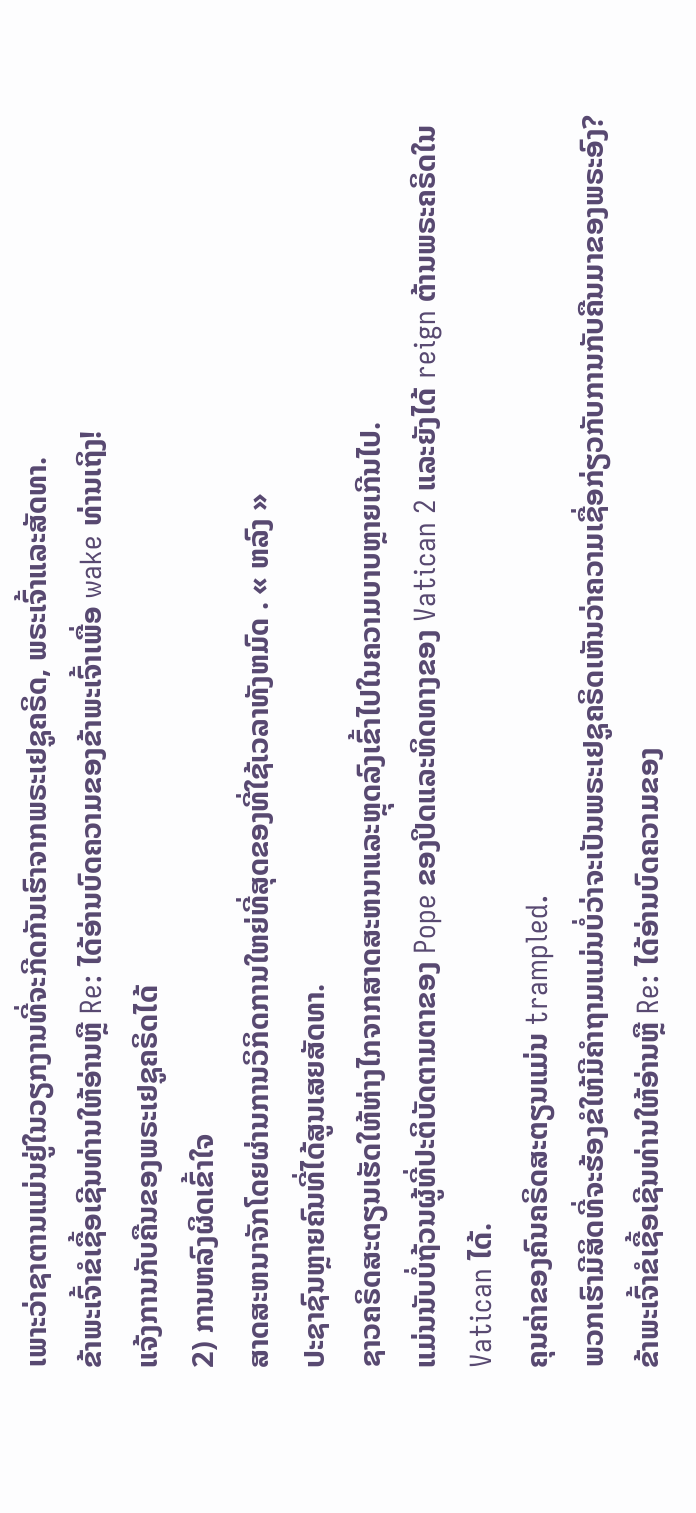ເພາະວ່າຊາຕານແມ່ນຢູ່ໃນວຽກງານທີ່ຈະກີດກັນເຮົາຈາກພຣະເຢຊູຄຣິດ, ພຣະເຈົ້າແລະສັດທາ.
ຂ້າພະເຈົ້າຂໍເຊື້ອເຊີນທ່ານໃຫ້ອ່ານຫຼື Re: ໄດ້ອ່ານບົດຄວາມຂອງຂ້າພະເຈົ້າເພື່ອ wake ທ່ານເຖິງ!
ແຈ້ງການກັບຄືນຂອງພຣະເຢຊູຄຣິດໄດ້
2) ການຫລົງຜິດເຂົ້າໃຈ
ສາດສະຫນາຈັກໂດຍຜ່ານການວິກິດການໃຫຍ່ທີ່ສຸດຂອງທີ່ໃຊ້ເວລາທັງຫມົດ . « ຫລົງ »
ປະຊາຊົນຫຼາຍຄົນທີ່ໄດ້ສູນເສຍສັດທາ.
ຊາວຄຣິດສະຕຽນເຮັດໃຫ້ຫ່າງໄກຈາກສາດສະຫນາແລະຫຼຸດລົງເຂົ້າໄປໃນຄວາມບາບຫຼາຍເກີນໄປ.
ແມ່ນນັບບໍ່ຖ້ວນຜູ້ທີ່ປະຕິບັດຕາມຕາຂອງ Pope ຂອງປິດແລະທິດທາງຂອງ Vatican 2 ແລະຍັງໄດ້ reign ຕ້ານພຣະຄຣິດໃນ Vatican ໄດ້.
ຄຸນຄ່າຂອງຄົນຄຣິດສະຕຽນແມ່ນ trampled.
ພວກເຮົາມີສິດທີ່ຈະຮ້ອງຂໍໃຫ້ມີຄໍາຖາມແມ່ນບໍ່ວ່າຈະເປັນພຣະເຢຊູຄຣິດເຫັນວ່າຄວາມເຊື່ອກ່ຽວກັບການກັບຄືນມາຂອງພຣະອົງ?
ຂ້າພະເຈົ້າຂໍເຊື້ອເຊີນທ່ານໃຫ້ອ່ານຫຼື Re: ໄດ້ອ່ານບົດຄວາມຂອງ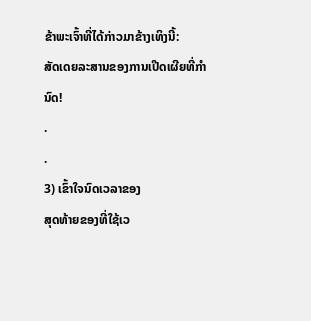ຂ້າພະເຈົ້າທີ່ໄດ້ກ່າວມາຂ້າງເທິງນີ້:
ສັດເດຍລະສານຂອງການເປີດເຜີຍທີ່ກໍານົດ!
.
.
3) ເຂົ້າໃຈນົດເວລາຂອງ
ສຸດທ້າຍຂອງທີ່ໃຊ້ເວ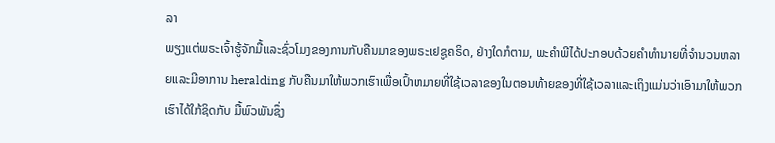ລາ
ພຽງແຕ່ພຣະເຈົ້າຮູ້ຈັກມື້ແລະຊົ່ວໂມງຂອງການກັບຄືນມາຂອງພຣະເຢຊູຄຣິດ, ຢ່າງໃດກໍຕາມ, ພະຄໍາພີໄດ້ປະກອບດ້ວຍຄໍາທໍານາຍທີ່ຈໍານວນຫລາຍແລະມີອາການ heralding ກັບຄືນມາໃຫ້ພວກເຮົາເພື່ອເປົ້າຫມາຍທີ່ໃຊ້ເວລາຂອງໃນຕອນທ້າຍຂອງທີ່ໃຊ້ເວລາແລະເຖິງແມ່ນວ່າເອົາມາໃຫ້ພວກເຮົາໄດ້ໃກ້ຊິດກັບ ມື້ພົວພັນຊຶ່ງ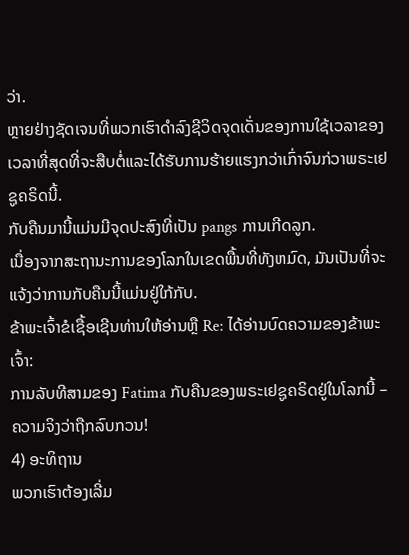ວ່າ.
ຫຼາຍຢ່າງຊັດເຈນທີ່ພວກເຮົາດໍາລົງຊີວິດຈຸດເດັ່ນຂອງການໃຊ້ເວລາຂອງເວລາທີ່ສຸດທີ່ຈະສືບຕໍ່ແລະໄດ້ຮັບການຮ້າຍແຮງກວ່າເກົ່າຈົນກ່ວາພຣະເຢຊູຄຣິດນີ້.
ກັບຄືນມານີ້ແມ່ນມີຈຸດປະສົງທີ່ເປັນ pangs ການເກີດລູກ.
ເນື່ອງຈາກສະຖານະການຂອງໂລກໃນເຂດພື້ນທີ່ທັງຫມົດ, ມັນເປັນທີ່ຈະແຈ້ງວ່າການກັບຄືນນີ້ແມ່ນຢູ່ໃກ້ກັບ.
ຂ້າພະເຈົ້າຂໍເຊື້ອເຊີນທ່ານໃຫ້ອ່ານຫຼື Re: ໄດ້ອ່ານບົດຄວາມຂອງຂ້າພະເຈົ້າ:
ການລັບທີສາມຂອງ Fatima ກັບຄືນຂອງພຣະເຢຊູຄຣິດຢູ່ໃນໂລກນີ້ – ຄວາມຈິງວ່າຖືກລົບກວນ!
4) ອະທິຖານ
ພວກເຮົາຕ້ອງເລີ່ມ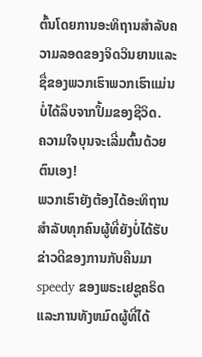ຕົ້ນໂດຍການອະທິຖານສໍາລັບຄວາມລອດຂອງຈິດວິນຍານແລະຊື່ຂອງພວກເຮົາພວກເຮົາແມ່ນບໍ່ໄດ້ລຶບຈາກປຶ້ມຂອງຊີວິດ.
ຄວາມໃຈບຸນຈະເລີ່ມຕົ້ນດ້ວຍຕົນເອງ!
ພວກເຮົາຍັງຕ້ອງໄດ້ອະທິຖານສໍາລັບທຸກຄົນຜູ້ທີ່ຍັງບໍ່ໄດ້ຮັບຂ່າວດີຂອງການກັບຄືນມາ speedy ຂອງພຣະເຢຊູຄຣິດແລະການທັງຫມົດຜູ້ທີ່ໄດ້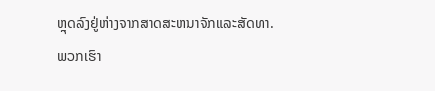ຫຼຸດລົງຢູ່ຫ່າງຈາກສາດສະຫນາຈັກແລະສັດທາ.
ພວກເຮົາ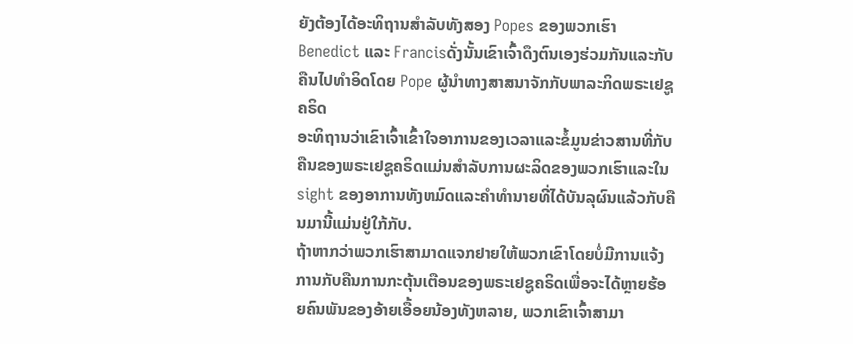ຍັງຕ້ອງໄດ້ອະທິຖານສໍາລັບທັງສອງ Popes ຂອງພວກເຮົາ Benedict ແລະ Francisດັ່ງນັ້ນເຂົາເຈົ້າດຶງຕົນເອງຮ່ວມກັນແລະກັບຄືນໄປທໍາອິດໂດຍ Pope ຜູ້ນໍາທາງສາສນາຈັກກັບພາລະກິດພຣະເຢຊູຄຣິດ
ອະທິຖານວ່າເຂົາເຈົ້າເຂົ້າໃຈອາການຂອງເວລາແລະຂໍ້ມູນຂ່າວສານທີ່ກັບຄືນຂອງພຣະເຢຊູຄຣິດແມ່ນສໍາລັບການຜະລິດຂອງພວກເຮົາແລະໃນ sight ຂອງອາການທັງຫມົດແລະຄໍາທໍານາຍທີ່ໄດ້ບັນລຸຜົນແລ້ວກັບຄືນມານີ້ແມ່ນຢູ່ໃກ້ກັບ.
ຖ້າຫາກວ່າພວກເຮົາສາມາດແຈກຢາຍໃຫ້ພວກເຂົາໂດຍບໍ່ມີການແຈ້ງການກັບຄືນການກະຕຸ້ນເຕືອນຂອງພຣະເຢຊູຄຣິດເພື່ອຈະໄດ້ຫຼາຍຮ້ອຍຄົນພັນຂອງອ້າຍເອື້ອຍນ້ອງທັງຫລາຍ, ພວກເຂົາເຈົ້າສາມາ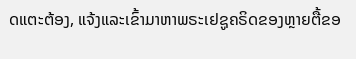ດແຕະຕ້ອງ, ແຈ້ງແລະເຂົ້າມາຫາພຣະເຢຊູຄຣິດຂອງຫຼາຍຕື້ຂອ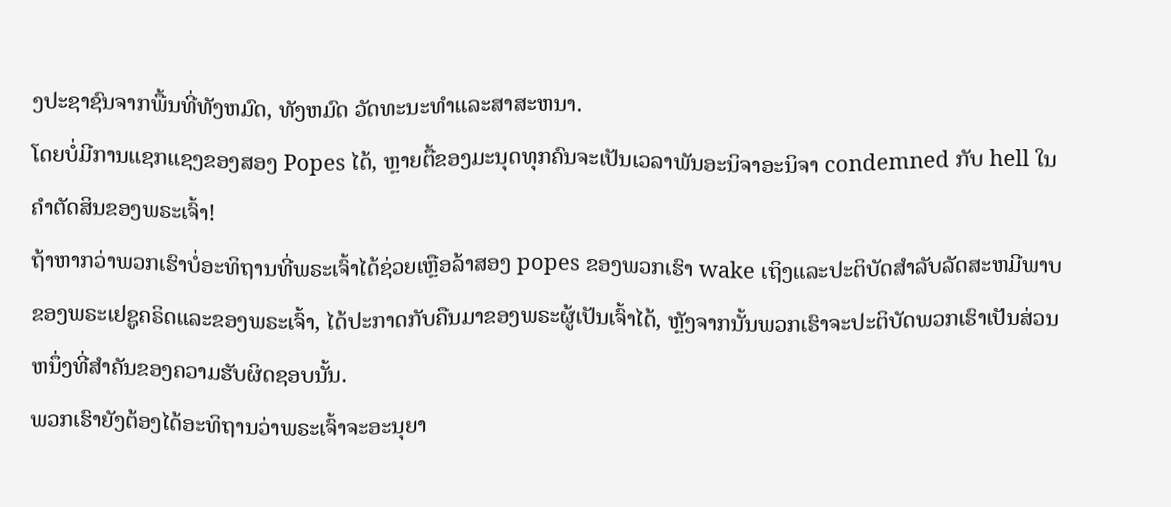ງປະຊາຊົນຈາກພື້ນທີ່ທັງຫມົດ, ທັງຫມົດ ວັດທະນະທໍາແລະສາສະຫນາ.
ໂດຍບໍ່ມີການແຊກແຊງຂອງສອງ Popes ໄດ້, ຫຼາຍຕື້ຂອງມະນຸດທຸກຄົນຈະເປັນເວລາພັນອະນິຈາອະນິຈາ condemned ກັບ hell ໃນຄໍາຕັດສິນຂອງພຣະເຈົ້າ!
ຖ້າຫາກວ່າພວກເຮົາບໍ່ອະທິຖານທີ່ພຣະເຈົ້າໄດ້ຊ່ວຍເຫຼືອລ້າສອງ popes ຂອງພວກເຮົາ wake ເຖິງແລະປະຕິບັດສໍາລັບລັດສະຫມີພາບຂອງພຣະເຢຊູຄຣິດແລະຂອງພຣະເຈົ້າ, ໄດ້ປະກາດກັບຄືນມາຂອງພຣະຜູ້ເປັນເຈົ້າໄດ້, ຫຼັງຈາກນັ້ນພວກເຮົາຈະປະຕິບັດພວກເຮົາເປັນສ່ວນຫນຶ່ງທີ່ສໍາຄັນຂອງຄວາມຮັບຜິດຊອບນັ້ນ.
ພວກເຮົາຍັງຕ້ອງໄດ້ອະທິຖານວ່າພຣະເຈົ້າຈະອະນຸຍາ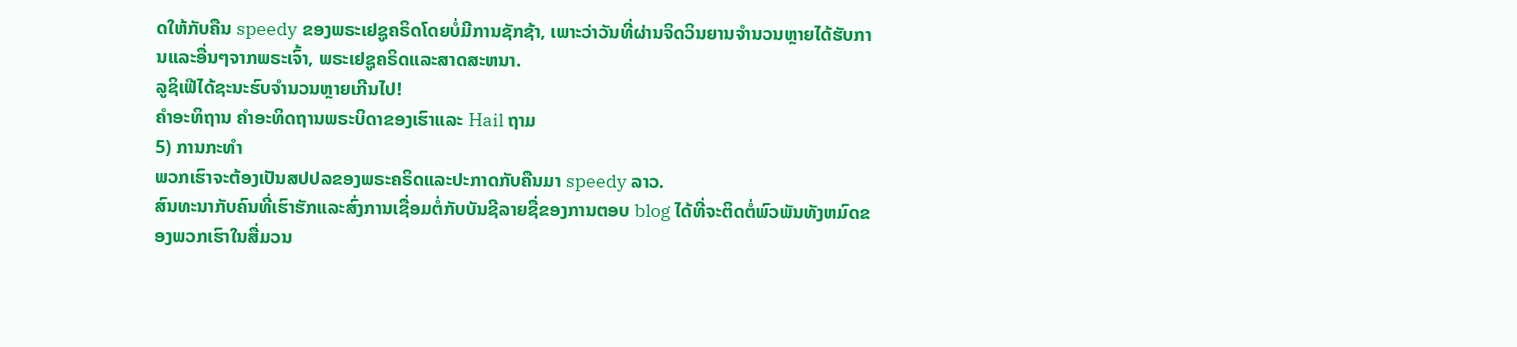ດໃຫ້ກັບຄືນ speedy ຂອງພຣະເຢຊູຄຣິດໂດຍບໍ່ມີການຊັກຊ້າ, ເພາະວ່າວັນທີ່ຜ່ານຈິດວິນຍານຈໍານວນຫຼາຍໄດ້ຮັບການແລະອື່ນໆຈາກພຣະເຈົ້າ, ພຣະເຢຊູຄຣິດແລະສາດສະຫນາ.
ລູຊິເຟີໄດ້ຊະນະຮົບຈໍານວນຫຼາຍເກີນໄປ!
ຄໍາອະທິຖານ ຄໍາອະທິດຖານພຣະບິດາຂອງເຮົາແລະ Hail ຖາມ
5) ການກະທໍາ
ພວກເຮົາຈະຕ້ອງເປັນສປປລຂອງພຣະຄຣິດແລະປະກາດກັບຄືນມາ speedy ລາວ.
ສົນທະນາກັບຄົນທີ່ເຮົາຮັກແລະສົ່ງການເຊື່ອມຕໍ່ກັບບັນຊີລາຍຊື່ຂອງການຕອບ blog ໄດ້ທີ່ຈະຕິດຕໍ່ພົວພັນທັງຫມົດຂອງພວກເຮົາໃນສື່ມວນ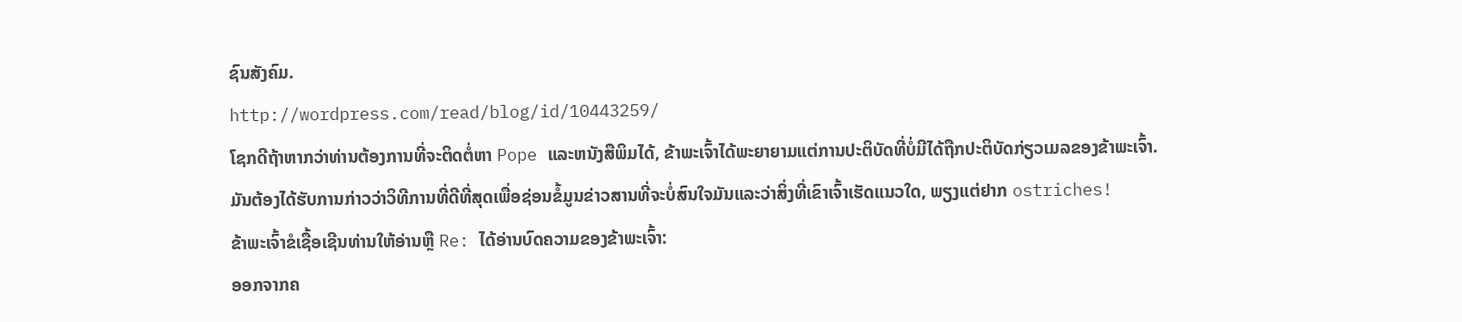ຊົນສັງຄົມ.
http://wordpress.com/read/blog/id/10443259/
ໂຊກດີຖ້າຫາກວ່າທ່ານຕ້ອງການທີ່ຈະຕິດຕໍ່ຫາ Pope ແລະຫນັງສືພິມໄດ້, ຂ້າພະເຈົ້າໄດ້ພະຍາຍາມແຕ່ການປະຕິບັດທີ່ບໍ່ມີໄດ້ຖືກປະຕິບັດກ່ຽວເມລຂອງຂ້າພະເຈົ້າ.
ມັນຕ້ອງໄດ້ຮັບການກ່າວວ່າວິທີການທີ່ດີທີ່ສຸດເພື່ອຊ່ອນຂໍ້ມູນຂ່າວສານທີ່ຈະບໍ່ສົນໃຈມັນແລະວ່າສິ່ງທີ່ເຂົາເຈົ້າເຮັດແນວໃດ, ພຽງແຕ່ຢາກ ostriches!
ຂ້າພະເຈົ້າຂໍເຊື້ອເຊີນທ່ານໃຫ້ອ່ານຫຼື Re: ໄດ້ອ່ານບົດຄວາມຂອງຂ້າພະເຈົ້າ:
ອອກຈາກຄ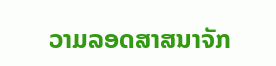ວາມລອດສາສນາຈັກ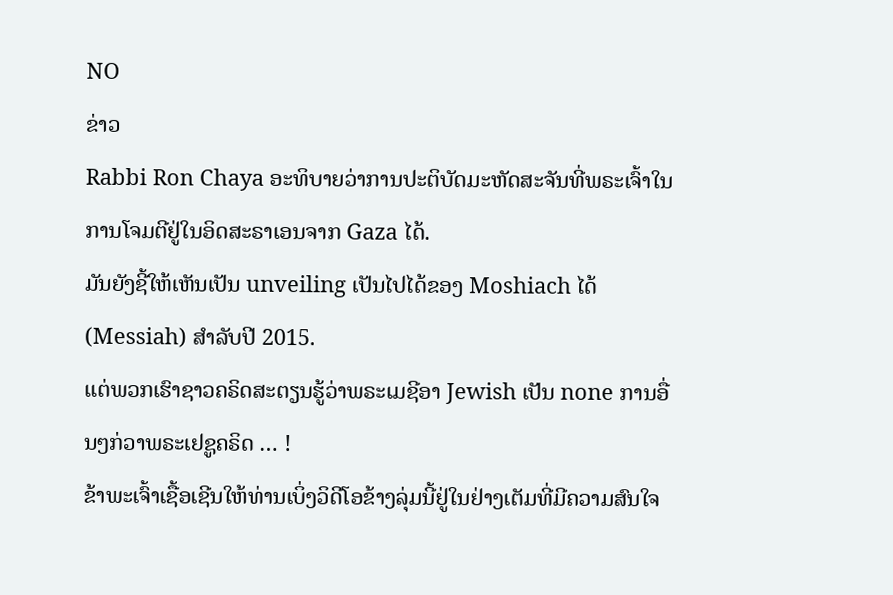NO
ຂ່າວ
Rabbi Ron Chaya ອະທິບາຍວ່າການປະຕິບັດມະຫັດສະຈັນທີ່ພຣະເຈົ້າໃນການໂຈມຕີຢູ່ໃນອິດສະຣາເອນຈາກ Gaza ໄດ້.
ມັນຍັງຊີ້ໃຫ້ເຫັນເປັນ unveiling ເປັນໄປໄດ້ຂອງ Moshiach ໄດ້ (Messiah) ສໍາລັບປີ 2015.
ແຕ່ພວກເຮົາຊາວຄຣິດສະຕຽນຮູ້ວ່າພຣະເມຊີອາ Jewish ເປັນ none ການອື່ນໆກ່ວາພຣະເຢຊູຄຣິດ … !
ຂ້າພະເຈົ້າເຊື້ອເຊີນໃຫ້ທ່ານເບິ່ງວິດີໂອຂ້າງລຸ່ມນີ້ຢູ່ໃນຢ່າງເຕັມທີ່ມີຄວາມສົນໃຈ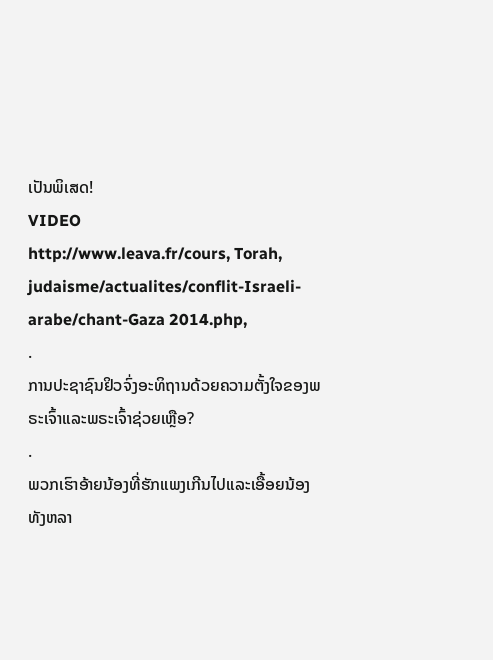ເປັນພິເສດ!
VIDEO
http://www.leava.fr/cours, Torah, judaisme/actualites/conflit-Israeli-arabe/chant-Gaza 2014.php,
.
ການປະຊາຊົນຢິວຈົ່ງອະທິຖານດ້ວຍຄວາມຕັ້ງໃຈຂອງພຣະເຈົ້າແລະພຣະເຈົ້າຊ່ວຍເຫຼືອ?
.
ພວກເຮົາອ້າຍນ້ອງທີ່ຮັກແພງເກີນໄປແລະເອື້ອຍນ້ອງທັງຫລາ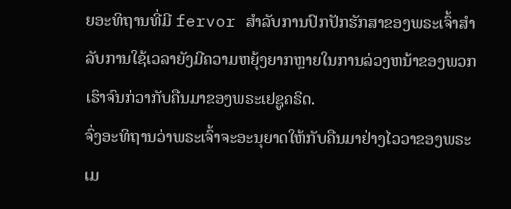ຍອະທິຖານທີ່ມີ fervor ສໍາລັບການປົກປັກຮັກສາຂອງພຣະເຈົ້າສໍາລັບການໃຊ້ເວລາຍັງມີຄວາມຫຍຸ້ງຍາກຫຼາຍໃນການລ່ວງຫນ້າຂອງພວກເຮົາຈົນກ່ວາກັບຄືນມາຂອງພຣະເຢຊູຄຣິດ.
ຈົ່ງອະທິຖານວ່າພຣະເຈົ້າຈະອະນຸຍາດໃຫ້ກັບຄືນມາຢ່າງໄວວາຂອງພຣະເມ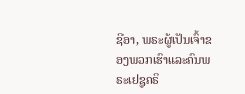ຊີອາ, ພຣະຜູ້ເປັນເຈົ້າຂອງພວກເຮົາແລະຄົນພຣະເຢຊູຄຣິ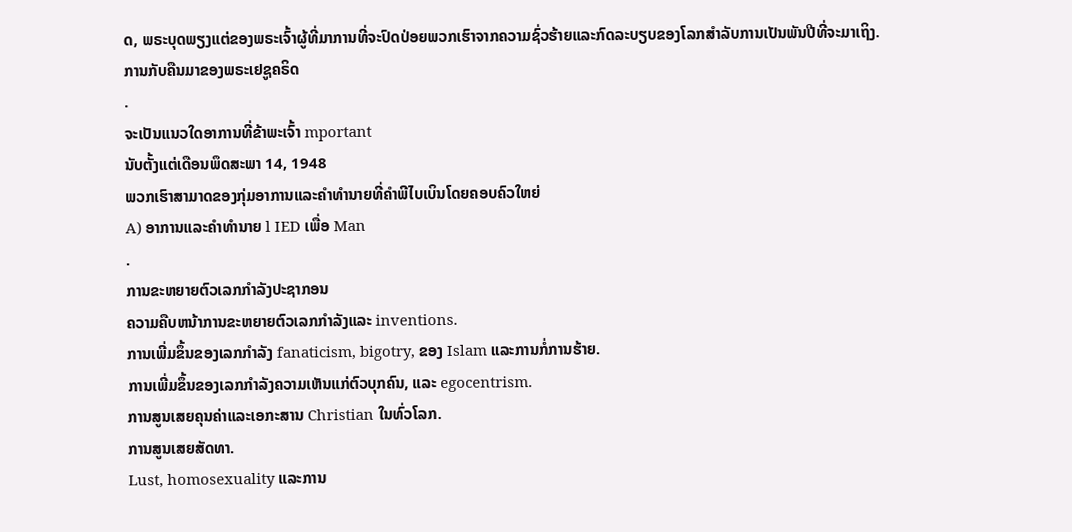ດ, ພຣະບຸດພຽງແຕ່ຂອງພຣະເຈົ້າຜູ້ທີ່ມາການທີ່ຈະປົດປ່ອຍພວກເຮົາຈາກຄວາມຊົ່ວຮ້າຍແລະກົດລະບຽບຂອງໂລກສໍາລັບການເປັນພັນປີທີ່ຈະມາເຖິງ.
ການກັບຄືນມາຂອງພຣະເຢຊູຄຣິດ
.
ຈະເປັນແນວໃດອາການທີ່ຂ້າພະເຈົ້າ mportant
ນັບຕັ້ງແຕ່ເດືອນພຶດສະພາ 14, 1948
ພວກເຮົາສາມາດຂອງກຸ່ມອາການແລະຄໍາທໍານາຍທີ່ຄໍາພີໄບເບິນໂດຍຄອບຄົວໃຫຍ່
A) ອາການແລະຄໍາທໍານາຍ l IED ເພື່ອ Man
.
ການຂະຫຍາຍຕົວເລກກໍາລັງປະຊາກອນ
ຄວາມຄືບຫນ້າການຂະຫຍາຍຕົວເລກກໍາລັງແລະ inventions.
ການເພີ່ມຂຶ້ນຂອງເລກກໍາລັງ fanaticism, bigotry, ຂອງ Islam ແລະການກໍ່ການຮ້າຍ.
ການເພີ່ມຂຶ້ນຂອງເລກກໍາລັງຄວາມເຫັນແກ່ຕົວບຸກຄົນ, ແລະ egocentrism.
ການສູນເສຍຄຸນຄ່າແລະເອກະສານ Christian ໃນທົ່ວໂລກ.
ການສູນເສຍສັດທາ.
Lust, homosexuality ແລະການ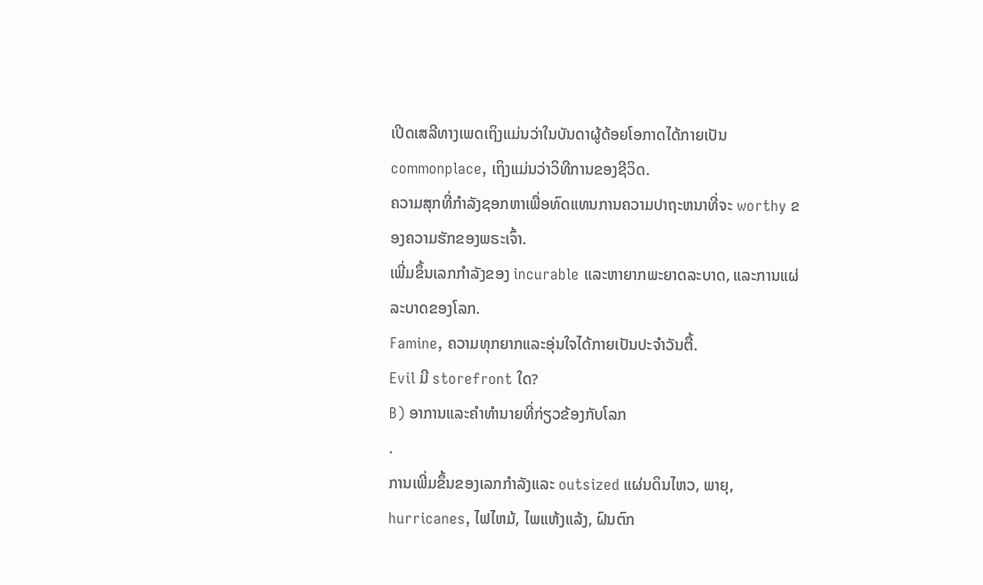ເປີດເສລີທາງເພດເຖິງແມ່ນວ່າໃນບັນດາຜູ້ດ້ອຍໂອກາດໄດ້ກາຍເປັນ commonplace, ເຖິງແມ່ນວ່າວິທີການຂອງຊີວິດ.
ຄວາມສຸກທີ່ກໍາລັງຊອກຫາເພື່ອທົດແທນການຄວາມປາຖະຫນາທີ່ຈະ worthy ຂອງຄວາມຮັກຂອງພຣະເຈົ້າ.
ເພີ່ມຂຶ້ນເລກກໍາລັງຂອງ incurable ແລະຫາຍາກພະຍາດລະບາດ, ແລະການແຜ່ລະບາດຂອງໂລກ.
Famine, ຄວາມທຸກຍາກແລະອຸ່ນໃຈໄດ້ກາຍເປັນປະຈໍາວັນຕື້.
Evil ມີ storefront ໃດ?
B) ອາການແລະຄໍາທໍານາຍທີ່ກ່ຽວຂ້ອງກັບໂລກ
.
ການເພີ່ມຂຶ້ນຂອງເລກກໍາລັງແລະ outsized ແຜ່ນດິນໄຫວ, ພາຍຸ, hurricanes, ໄຟໄຫມ້, ໄພແຫ້ງແລ້ງ, ຝົນຕົກ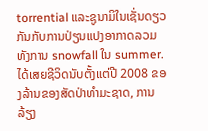torrential ແລະຊູນາມິໃນເຊັ່ນດຽວກັນກັບການປ່ຽນແປງອາກາດລວມທັງການ snowfall ໃນ summer.
ໄດ້ເສຍຊີວິດນັບຕັ້ງແຕ່ປີ 2008 ຂອງລ້ານຂອງສັດປ່າທໍາມະຊາດ, ການລ້ຽງ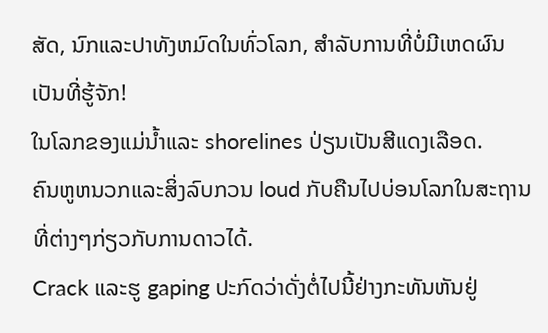ສັດ, ນົກແລະປາທັງຫມົດໃນທົ່ວໂລກ, ສໍາລັບການທີ່ບໍ່ມີເຫດຜົນເປັນທີ່ຮູ້ຈັກ!
ໃນໂລກຂອງແມ່ນ້ຳແລະ shorelines ປ່ຽນເປັນສີແດງເລືອດ.
ຄົນຫູຫນວກແລະສິ່ງລົບກວນ loud ກັບຄືນໄປບ່ອນໂລກໃນສະຖານທີ່ຕ່າງໆກ່ຽວກັບການດາວໄດ້.
Crack ແລະຮູ gaping ປະກົດວ່າດັ່ງຕໍ່ໄປນີ້ຢ່າງກະທັນຫັນຢູ່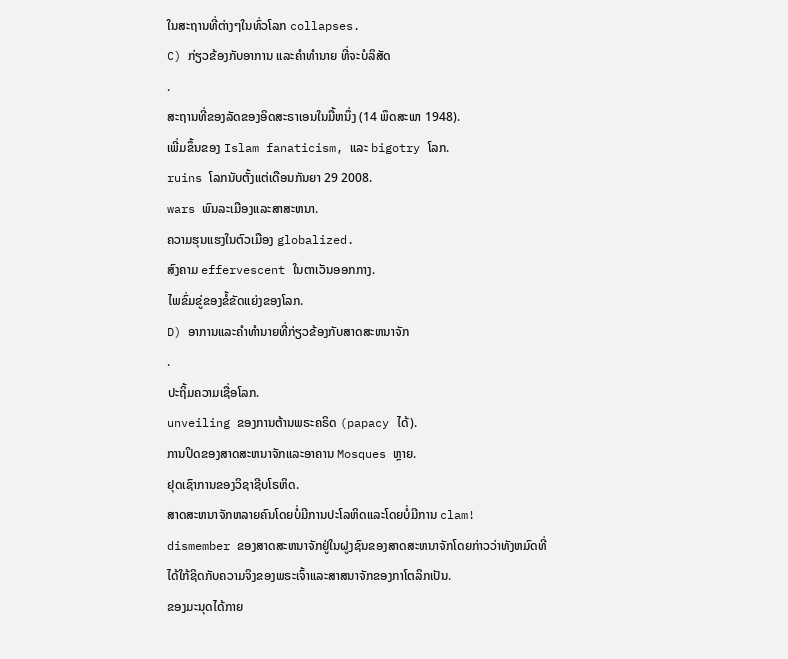ໃນສະຖານທີ່ຕ່າງໆໃນທົ່ວໂລກ collapses.
C) ກ່ຽວຂ້ອງກັບອາການ ແລະຄໍາທໍານາຍ ທີ່ຈະບໍລິສັດ
.
ສະຖານທີ່ຂອງລັດຂອງອິດສະຣາເອນໃນມື້ຫນຶ່ງ (14 ພຶດສະພາ 1948).
ເພີ່ມຂຶ້ນຂອງ Islam fanaticism, ແລະ bigotry ໂລກ.
ruins ໂລກນັບຕັ້ງແຕ່ເດືອນກັນຍາ 29 2008.
wars ພົນລະເມືອງແລະສາສະຫນາ.
ຄວາມຮຸນແຮງໃນຕົວເມືອງ globalized.
ສົງຄາມ effervescent ໃນຕາເວັນອອກກາງ.
ໄພຂົ່ມຂູ່ຂອງຂໍ້ຂັດແຍ່ງຂອງໂລກ.
D) ອາການແລະຄໍາທໍານາຍທີ່ກ່ຽວຂ້ອງກັບສາດສະຫນາຈັກ
.
ປະຖິ້ມຄວາມເຊື່ອໂລກ.
unveiling ຂອງການຕ້ານພຣະຄຣິດ (papacy ໄດ້).
ການປິດຂອງສາດສະຫນາຈັກແລະອາຄານ Mosques ຫຼາຍ.
ຢຸດເຊົາການຂອງວິຊາຊີບໂຣຫິດ.
ສາດສະຫນາຈັກຫລາຍຄົນໂດຍບໍ່ມີການປະໂລຫິດແລະໂດຍບໍ່ມີການ clam!
dismember ຂອງສາດສະຫນາຈັກຢູ່ໃນຝູງຊົນຂອງສາດສະຫນາຈັກໂດຍກ່າວວ່າທັງຫມົດທີ່ໄດ້ໃກ້ຊິດກັບຄວາມຈິງຂອງພຣະເຈົ້າແລະສາສນາຈັກຂອງກາໂຕລິກເປັນ.
ຂອງມະນຸດໄດ້ກາຍ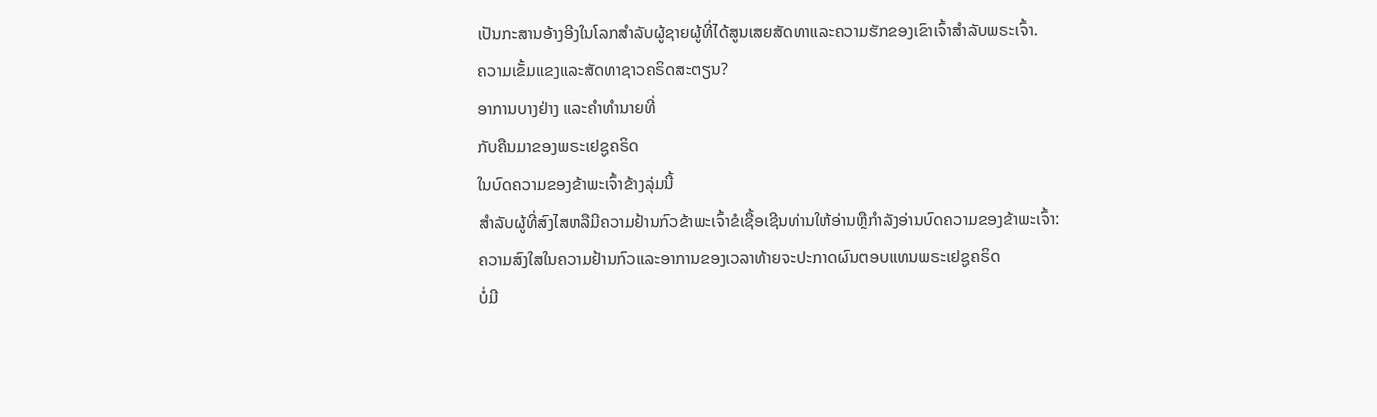ເປັນກະສານອ້າງອີງໃນໂລກສໍາລັບຜູ້ຊາຍຜູ້ທີ່ໄດ້ສູນເສຍສັດທາແລະຄວາມຮັກຂອງເຂົາເຈົ້າສໍາລັບພຣະເຈົ້າ.
ຄວາມເຂັ້ມແຂງແລະສັດທາຊາວຄຣິດສະຕຽນ?
ອາການບາງຢ່າງ ແລະຄໍາທໍານາຍທີ່
ກັບຄືນມາຂອງພຣະເຢຊູຄຣິດ
ໃນບົດຄວາມຂອງຂ້າພະເຈົ້າຂ້າງລຸ່ມນີ້
ສໍາລັບຜູ້ທີ່ສົງໄສຫລືມີຄວາມຢ້ານກົວຂ້າພະເຈົ້າຂໍເຊື້ອເຊີນທ່ານໃຫ້ອ່ານຫຼືກໍາລັງອ່ານບົດຄວາມຂອງຂ້າພະເຈົ້າ:
ຄວາມສົງໃສໃນຄວາມຢ້ານກົວແລະອາການຂອງເວລາທ້າຍຈະປະກາດຜົນຕອບແທນພຣະເຢຊູຄຣິດ
ບໍ່ມີ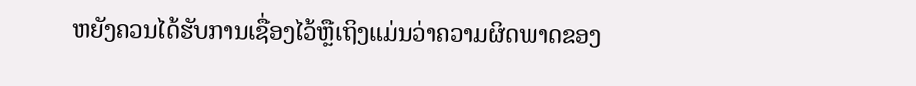ຫຍັງຄວນໄດ້ຮັບການເຊື່ອງໄວ້ຫຼືເຖິງແມ່ນວ່າຄວາມຜິດພາດຂອງ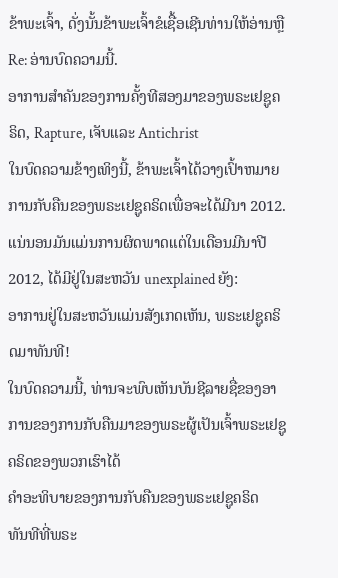ຂ້າພະເຈົ້າ, ດັ່ງນັ້ນຂ້າພະເຈົ້າຂໍເຊື້ອເຊີນທ່ານໃຫ້ອ່ານຫຼື Re: ອ່ານບົດຄວາມນີ້.
ອາການສໍາຄັນຂອງການຄັ້ງທີສອງມາຂອງພຣະເຢຊູຄຣິດ, Rapture, ເຈັບແລະ Antichrist
ໃນບົດຄວາມຂ້າງເທິງນີ້, ຂ້າພະເຈົ້າໄດ້ວາງເປົ້າຫມາຍການກັບຄືນຂອງພຣະເຢຊູຄຣິດເພື່ອຈະໄດ້ມີນາ 2012.
ແນ່ນອນມັນແມ່ນການຜິດພາດແຕ່ໃນເດືອນມີນາປີ 2012, ໄດ້ມີຢູ່ໃນສະຫວັນ unexplained ຍັງ:
ອາການຢູ່ໃນສະຫວັນແມ່ນສັງເກດເຫັນ, ພຣະເຢຊູຄຣິດມາທັນທີ!
ໃນບົດຄວາມນີ້, ທ່ານຈະພົບເຫັນບັນຊີລາຍຊື່ຂອງອາການຂອງການກັບຄືນມາຂອງພຣະຜູ້ເປັນເຈົ້າພຣະເຢຊູຄຣິດຂອງພວກເຮົາໄດ້
ຄໍາອະທິບາຍຂອງການກັບຄືນຂອງພຣະເຢຊູຄຣິດ
ທັນທີທີ່ພຣະ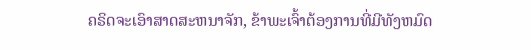ຄຣິດຈະເອົາສາດສະຫນາຈັກ, ຂ້າພະເຈົ້າຕ້ອງການທີ່ມີທັງຫມົດ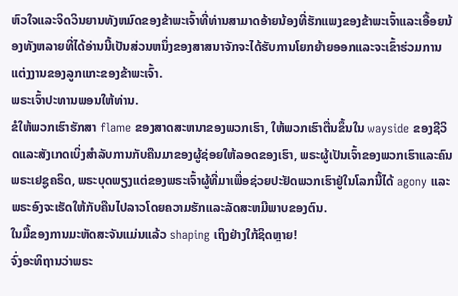ຫົວໃຈແລະຈິດວິນຍານທັງຫມົດຂອງຂ້າພະເຈົ້າທີ່ທ່ານສາມາດອ້າຍນ້ອງທີ່ຮັກແພງຂອງຂ້າພະເຈົ້າແລະເອື້ອຍນ້ອງທັງຫລາຍທີ່ໄດ້ອ່ານນີ້ເປັນສ່ວນຫນຶ່ງຂອງສາສນາຈັກຈະໄດ້ຮັບການໂຍກຍ້າຍອອກແລະຈະເຂົ້າຮ່ວມການແຕ່ງງານຂອງລູກແກະຂອງຂ້າພະເຈົ້າ.
ພຣະເຈົ້າປະທານພອນໃຫ້ທ່ານ.
ຂໍໃຫ້ພວກເຮົາຮັກສາ flame ຂອງສາດສະຫນາຂອງພວກເຮົາ, ໃຫ້ພວກເຮົາຕື່ນຂຶ້ນໃນ wayside ຂອງຊີວິດແລະສັງເກດເບິ່ງສໍາລັບການກັບຄືນມາຂອງຜູ້ຊ່ອຍໃຫ້ລອດຂອງເຮົາ, ພຣະຜູ້ເປັນເຈົ້າຂອງພວກເຮົາແລະຄົນພຣະເຢຊູຄຣິດ, ພຣະບຸດພຽງແຕ່ຂອງພຣະເຈົ້າຜູ້ທີ່ມາເພື່ອຊ່ວຍປະຢັດພວກເຮົາຢູ່ໃນໂລກນີ້ໄດ້ agony ແລະພຣະອົງຈະເຮັດໃຫ້ກັບຄືນໄປລາວໂດຍຄວາມຮັກແລະລັດສະຫມີພາບຂອງຕົນ.
ໃນມື້ຂອງການມະຫັດສະຈັນແມ່ນແລ້ວ shaping ເຖິງຢ່າງໃກ້ຊິດຫຼາຍ!
ຈົ່ງອະທິຖານວ່າພຣະ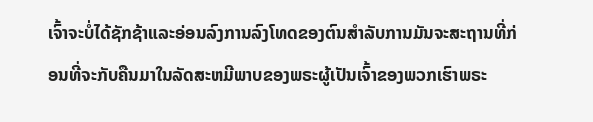ເຈົ້າຈະບໍ່ໄດ້ຊັກຊ້າແລະອ່ອນລົງການລົງໂທດຂອງຕົນສໍາລັບການມັນຈະສະຖານທີ່ກ່ອນທີ່ຈະກັບຄືນມາໃນລັດສະຫມີພາບຂອງພຣະຜູ້ເປັນເຈົ້າຂອງພວກເຮົາພຣະ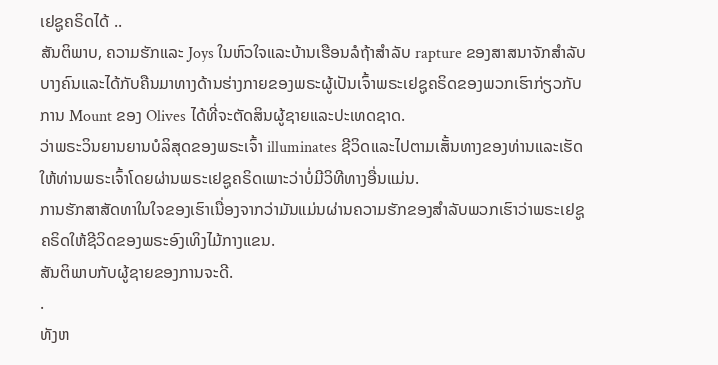ເຢຊູຄຣິດໄດ້ ..
ສັນຕິພາບ, ຄວາມຮັກແລະ Joys ໃນຫົວໃຈແລະບ້ານເຮືອນລໍຖ້າສໍາລັບ rapture ຂອງສາສນາຈັກສໍາລັບບາງຄົນແລະໄດ້ກັບຄືນມາທາງດ້ານຮ່າງກາຍຂອງພຣະຜູ້ເປັນເຈົ້າພຣະເຢຊູຄຣິດຂອງພວກເຮົາກ່ຽວກັບການ Mount ຂອງ Olives ໄດ້ທີ່ຈະຕັດສິນຜູ້ຊາຍແລະປະເທດຊາດ.
ວ່າພຣະວິນຍານຍານບໍລິສຸດຂອງພຣະເຈົ້າ illuminates ຊີວິດແລະໄປຕາມເສັ້ນທາງຂອງທ່ານແລະເຮັດໃຫ້ທ່ານພຣະເຈົ້າໂດຍຜ່ານພຣະເຢຊູຄຣິດເພາະວ່າບໍ່ມີວິທີທາງອື່ນແມ່ນ.
ການຮັກສາສັດທາໃນໃຈຂອງເຮົາເນື່ອງຈາກວ່າມັນແມ່ນຜ່ານຄວາມຮັກຂອງສໍາລັບພວກເຮົາວ່າພຣະເຢຊູຄຣິດໃຫ້ຊີວິດຂອງພຣະອົງເທິງໄມ້ກາງແຂນ.
ສັນຕິພາບກັບຜູ້ຊາຍຂອງການຈະດີ.
.
ທັງຫ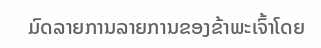ມົດລາຍການລາຍການຂອງຂ້າພະເຈົ້າໂດຍ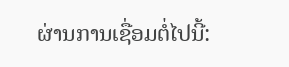ຜ່ານການເຊື່ອມຕໍ່ໄປນີ້: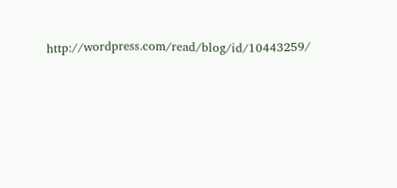http://wordpress.com/read/blog/id/10443259/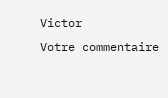Victor
Votre commentaire